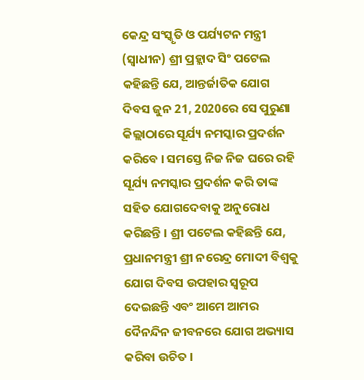କେନ୍ଦ୍ର ସଂସ୍କୃତି ଓ ପର୍ଯ୍ୟଟନ ମନ୍ତ୍ରୀ (ସ୍ଵାଧୀନ) ଶ୍ରୀ ପ୍ରହ୍ଲାଦ ସିଂ ପଟେଲ କହିଛନ୍ତି ଯେ, ଆନ୍ତର୍ଜାତିକ ଯୋଗ ଦିବସ ଜୁନ 21, 2020ରେ ସେ ପୁରୁଣା କିଲ୍ଲାଠାରେ ସୂର୍ଯ୍ୟ ନମସ୍କାର ପ୍ରଦର୍ଶନ କରିବେ । ସମସ୍ତେ ନିଜ ନିଜ ଘରେ ରହି ସୂର୍ଯ୍ୟ ନମସ୍କାର ପ୍ରଦର୍ଶନ କରି ତାଙ୍କ ସହିତ ଯୋଗଦେବାକୁ ଅନୁରୋଧ କରିଛନ୍ତି । ଶ୍ରୀ ପଟେଲ କହିଛନ୍ତି ଯେ, ପ୍ରଧାନମନ୍ତ୍ରୀ ଶ୍ରୀ ନରେନ୍ଦ୍ର ମୋଦୀ ବିଶ୍ୱକୁ ଯୋଗ ଦିବସ ଉପହାର ସ୍ୱରୂପ ଦେଇଛନ୍ତି ଏବଂ ଆମେ ଆମର ଦୈନନ୍ଦିନ ଜୀବନରେ ଯୋଗ ଅଭ୍ୟାସ କରିବା ଉଚିତ ।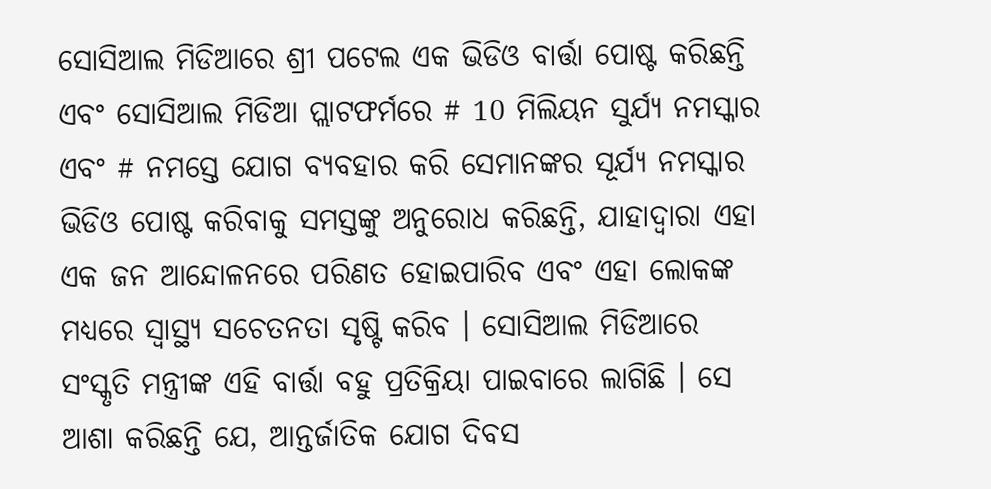ସୋସିଆଲ ମିଡିଆରେ ଶ୍ରୀ ପଟେଲ ଏକ ଭିଡିଓ ବାର୍ତ୍ତା ପୋଷ୍ଟ କରିଛନ୍ତି ଏବଂ ସୋସିଆଲ ମିଡିଆ ପ୍ଲାଟଫର୍ମରେ # 10 ମିଲିୟନ ସୁର୍ଯ୍ୟ ନମସ୍କାର ଏବଂ # ନମସ୍ତେ ଯୋଗ ବ୍ୟବହାର କରି ସେମାନଙ୍କର ସୂର୍ଯ୍ୟ ନମସ୍କାର ଭିଡିଓ ପୋଷ୍ଟ କରିବାକୁ ସମସ୍ତଙ୍କୁ ଅନୁରୋଧ କରିଛନ୍ତି, ଯାହାଦ୍ୱାରା ଏହା ଏକ ଜନ ଆନ୍ଦୋଳନରେ ପରିଣତ ହୋଇପାରିବ ଏବଂ ଏହା ଲୋକଙ୍କ ମଧ୍ୟରେ ସ୍ୱାସ୍ଥ୍ୟ ସଚେତନତା ସୃଷ୍ଟି କରିବ । ସୋସିଆଲ ମିଡିଆରେ ସଂସ୍କୃତି ମନ୍ତ୍ରୀଙ୍କ ଏହି ବାର୍ତ୍ତା ବହୁ ପ୍ରତିକ୍ରିୟା ପାଇବାରେ ଲାଗିଛି । ସେ ଆଶା କରିଛନ୍ତି ଯେ, ଆନ୍ତର୍ଜାତିକ ଯୋଗ ଦିବସ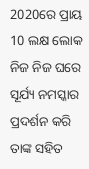2020ରେ ପ୍ରାୟ 10 ଲକ୍ଷ ଲୋକ ନିଜ ନିଜ ଘରେ ସୂର୍ଯ୍ୟ ନମସ୍କାର ପ୍ରଦର୍ଶନ କରି ତାଙ୍କ ସହିତ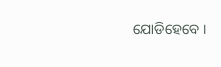ଯୋଡିହେବେ ।